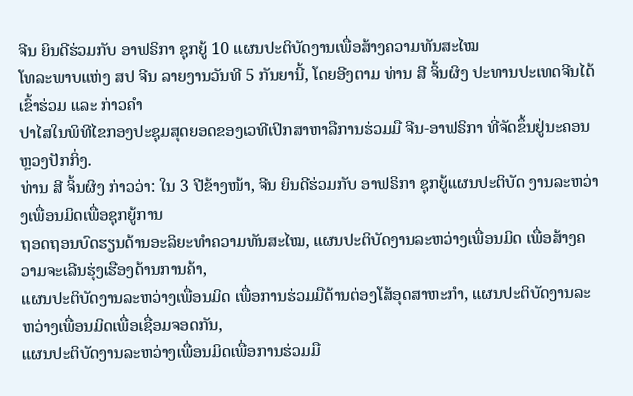ຈີນ ຍິນດີຮ່ວມກັບ ອາຟຣິກາ ຊຸກຍູ້ 10 ແຜນປະຕິບັດງານເພື່ອສ້າງຄວາມທັນສະໄໝ
ໂທລະພາບແຫ່ງ ສປ ຈີນ ລາຍງານວັນທີ 5 ກັນຍານີ້, ໂດຍອີງຕາມ ທ່ານ ສີ ຈິ້ນຜິງ ປະທານປະເທດຈີນໄດ້ເຂົ້າຮ່ວມ ແລະ ກ່າວຄຳ
ປາໄສໃນພິທີໄຂກອງປະຊຸມສຸດຍອດຂອງເວທີເປິກສາຫາລືການຮ່ວມມື ຈີນ-ອາຟຣິກາ ທີ່ຈັດຂຶ້ນຢູ່ນະຄອນຫຼວງປັກກິ່ງ.
ທ່ານ ສີ ຈິ້ນຜິງ ກ່າວວ່າ: ໃນ 3 ປີຂ້າງໜ້າ, ຈີນ ຍິນດີຮ່ວມກັບ ອາຟຣິກາ ຊຸກຍູ້ແຜນປະຕິບັດ ງານລະຫວ່າງເພື່ອນມິດເພື່ອຊຸກຍູ້ການ
ຖອດຖອນບົດຮຽນດ້ານອະລິຍະທຳຄວາມທັນສະໄໝ, ແຜນປະຕິບັດງານລະຫວ່າງເພື່ອນມິດ ເພື່ອສ້າງຄວາມຈະເລີນຮຸ່ງເຮືອງດ້ານການຄ້າ,
ແຜນປະຕິບັດງານລະຫວ່າງເພື່ອນມິດ ເພື່ອການຮ່ວມມືດ້ານຕ່ອງໂສ້ອຸດສາຫະກຳ, ແຜນປະຕິບັດງານລະຫວ່າງເພື່ອນມິດເພື່ອເຊື່ອມຈອດກັນ,
ແຜນປະຕິບັດງານລະຫວ່າງເພື່ອນມິດເພື່ອການຮ່ວມມື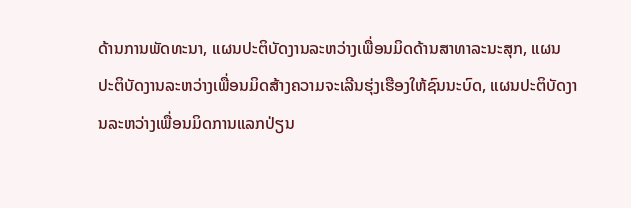ດ້ານການພັດທະນາ, ແຜນປະຕິບັດງານລະຫວ່າງເພື່ອນມິດດ້ານສາທາລະນະສຸກ, ແຜນ
ປະຕິບັດງານລະຫວ່າງເພື່ອນມິດສ້າງຄວາມຈະເລີນຮຸ່ງເຮືອງໃຫ້ຊົນນະບົດ, ແຜນປະຕິບັດງານລະຫວ່າງເພື່ອນມິດການແລກປ່ຽນ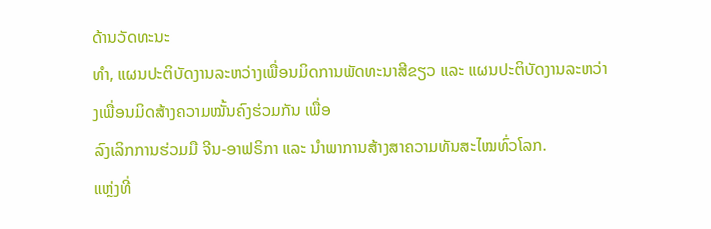ດ້ານວັດທະນະ
ທຳ, ແຜນປະຕິບັດງານລະຫວ່າງເພື່ອນມິດການພັດທະນາສີຂຽວ ແລະ ແຜນປະຕິບັດງານລະຫວ່າງເພື່ອນມິດສ້າງຄວາມໝັ້ນຄົງຮ່ວມກັນ ເພື່ອ
ລົງເລິກການຮ່ວມມື ຈີນ-ອາຟຣິກາ ແລະ ນຳພາການສ້າງສາຄວາມທັນສະໄໝທົ່ວໂລກ.
ແຫຼ່ງທີ່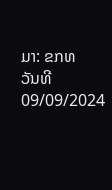ມາ: ຂກທ
ວັນທີ 09/09/2024